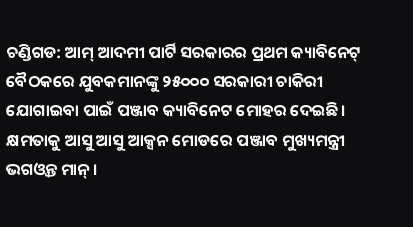ଚଣ୍ଡିଗଡ: ଆମ୍ ଆଦମୀ ପାର୍ଟି ସରକାରର ପ୍ରଥମ କ୍ୟାବିନେଟ୍ ବୈଠକରେ ଯୁବକମାନଙ୍କୁ ୨୫୦୦୦ ସରକାରୀ ଚାକିରୀ ଯୋଗାଇବା ପାଇଁ ପଞ୍ଜାବ କ୍ୟାବିନେଟ ମୋହର ଦେଇଛି। କ୍ଷମତାକୁ ଆସୁ ଆସୁ ଆକ୍ସନ ମୋଡରେ ପଞ୍ଜାବ ମୁଖ୍ୟମନ୍ତ୍ରୀ ଭଗଓ୍ବନ୍ତ ମାନ୍ ।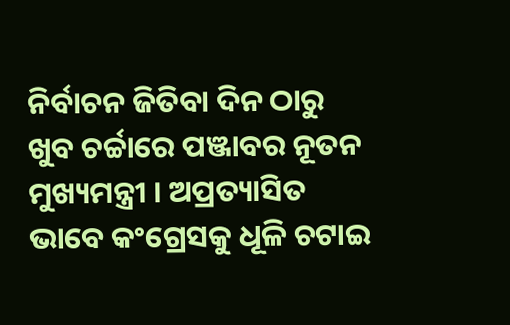ନିର୍ବାଚନ ଜିତିବା ଦିନ ଠାରୁ ଖୁବ ଚର୍ଚ୍ଚାରେ ପଞ୍ଜାବର ନୂତନ ମୁଖ୍ୟମନ୍ତ୍ରୀ । ଅପ୍ରତ୍ୟାସିତ ଭାବେ କଂଗ୍ରେସକୁ ଧୂଳି ଚଟାଇ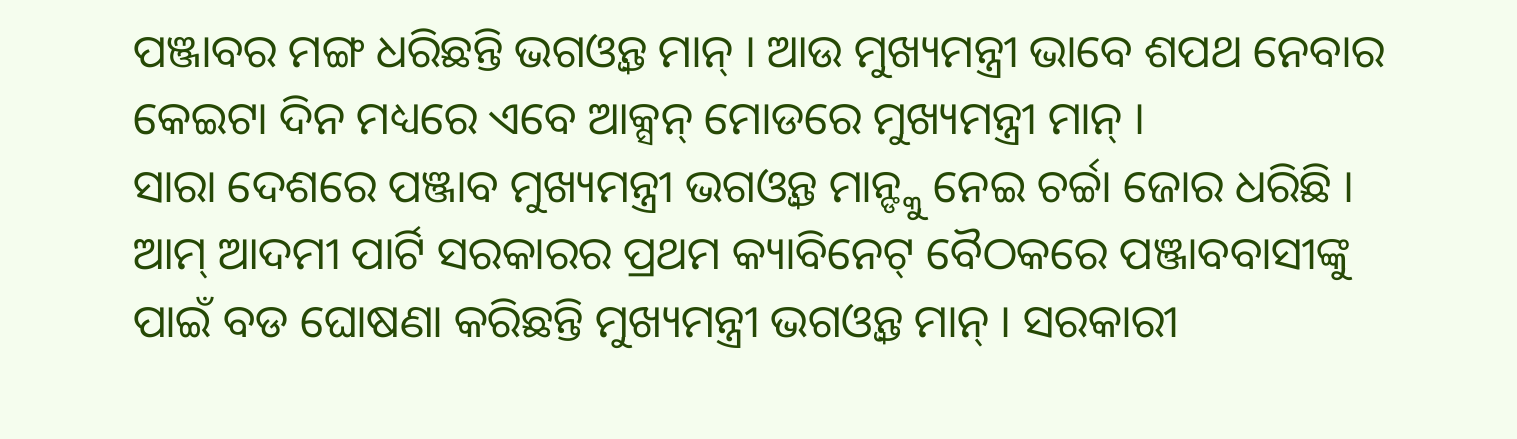ପଞ୍ଜାବର ମଙ୍ଗ ଧରିଛନ୍ତି ଭଗଓ୍ବନ୍ତ ମାନ୍ । ଆଉ ମୁଖ୍ୟମନ୍ତ୍ରୀ ଭାବେ ଶପଥ ନେବାର କେଇଟା ଦିନ ମଧ୍ୟରେ ଏବେ ଆକ୍ସନ୍ ମୋଡରେ ମୁଖ୍ୟମନ୍ତ୍ରୀ ମାନ୍ ।
ସାରା ଦେଶରେ ପଞ୍ଜାବ ମୁଖ୍ୟମନ୍ତ୍ରୀ ଭଗଓ୍ବନ୍ତ ମାନ୍ଙ୍କୁ ନେଇ ଚର୍ଚ୍ଚା ଜୋର ଧରିଛି । ଆମ୍ ଆଦମୀ ପାର୍ଟି ସରକାରର ପ୍ରଥମ କ୍ୟାବିନେଟ୍ ବୈଠକରେ ପଞ୍ଜାବବାସୀଙ୍କୁ ପାଇଁ ବଡ ଘୋଷଣା କରିଛନ୍ତି ମୁଖ୍ୟମନ୍ତ୍ରୀ ଭଗଓ୍ବନ୍ତ ମାନ୍ । ସରକାରୀ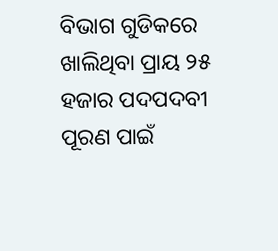ବିଭାଗ ଗୁଡିକରେ ଖାଲିଥିବା ପ୍ରାୟ ୨୫ ହଜାର ପଦପଦବୀ ପୂରଣ ପାଇଁ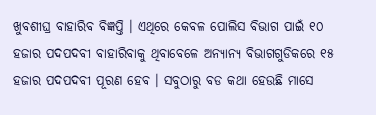ଖୁବଶୀଘ୍ର ବାହାରିବ ବିଜ୍ଞପ୍ତି । ଏଥିରେ କେବଳ ପୋଲିସ ବିଭାଗ ପାଇଁ ୧୦ ହଜାର ପଦପଦବୀ ବାହାରିବାକୁ ଥିବାବେଳେ ଅନ୍ୟାନ୍ୟ ବିଭାଗଗୁଡିକରେ ୧୫ ହଜାର ପଦପଦବୀ ପୂରଣ ହେବ । ସବୁଠାରୁ ବଡ କଥା ହେଉଛି ମାସେ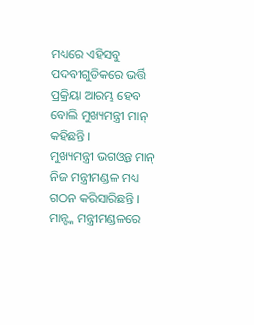ମଧ୍ୟରେ ଏହିସବୁ ପଦବୀଗୁଡିକରେ ଭର୍ତ୍ତି ପ୍ରକ୍ରିୟା ଆରମ୍ଭ ହେବ ବୋଲି ମୁଖ୍ୟମନ୍ତ୍ରୀ ମାନ୍ କହିଛନ୍ତି ।
ମୁଖ୍ୟମନ୍ତ୍ରୀ ଭଗଓ୍ବନ୍ତ ମାନ୍ ନିଜ ମନ୍ତ୍ରୀମଣ୍ଡଳ ମଧ୍ୟ ଗଠନ କରିସାରିଛନ୍ତି । ମାନ୍ଙ୍କ ମନ୍ତ୍ରୀମଣ୍ଡଳରେ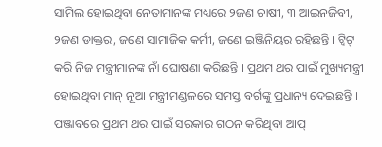ସାମିଲ ହୋଇଥିବା ନେତାମାନଙ୍କ ମଧ୍ୟରେ ୨ଜଣ ଚାଷୀ, ୩ ଆଇନଜିବୀ, ୨ଜଣ ଡାକ୍ତର, ଜଣେ ସାମାଜିକ କର୍ମୀ, ଜଣେ ଇଞ୍ଜିନିୟର ରହିଛନ୍ତି । ଟ୍ବିଟ୍ କରି ନିଜ ମନ୍ତ୍ରୀମାନଙ୍କ ନାଁ ଘୋଷଣା କରିଛନ୍ତି । ପ୍ରଥମ ଥର ପାଇଁ ମୁଖ୍ୟମନ୍ତ୍ରୀ ହୋଇଥିବା ମାନ୍ ନୂଆ ମନ୍ତ୍ରୀମଣ୍ଡଳରେ ସମସ୍ତ ବର୍ଗଙ୍କୁ ପ୍ରଧାନ୍ୟ ଦେଇଛନ୍ତି । ପଞ୍ଜାବରେ ପ୍ରଥମ ଥର ପାଇଁ ସରକାର ଗଠନ କରିଥିବା ଆପ୍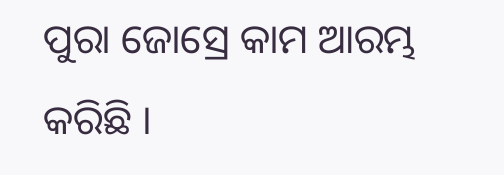ପୁରା ଜୋସ୍ରେ କାମ ଆରମ୍ଭ କରିଛି ।